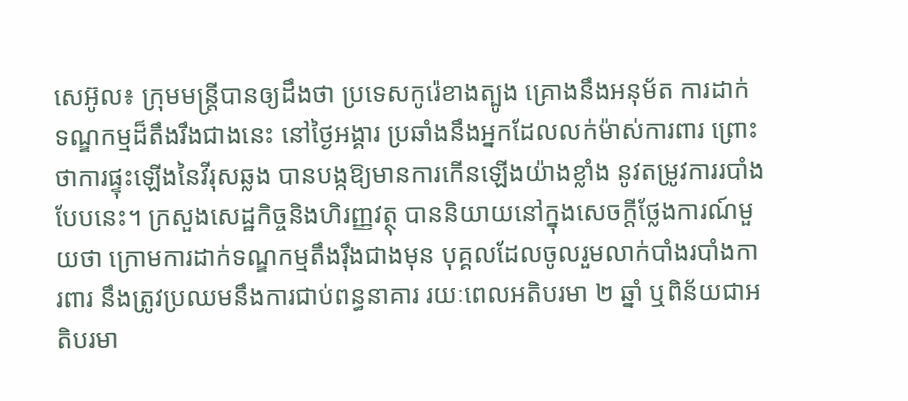សេអ៊ូល៖ ក្រុមមន្ត្រីបានឲ្យដឹងថា ប្រទេសកូរ៉េខាងត្បូង គ្រោងនឹងអនុម័ត ការដាក់ទណ្ឌកម្មដ៏តឹងរឹងជាងនេះ នៅថ្ងៃអង្គារ ប្រឆាំងនឹងអ្នកដែលលក់ម៉ាស់ការពារ ព្រោះថាការផ្ទុះឡើងនៃវីរុសឆ្លង បានបង្កឱ្យមានការកើនឡើងយ៉ាងខ្លាំង នូវតម្រូវការរបាំងបែបនេះ។ ក្រសួងសេដ្ឋកិច្ចនិងហិរញ្ញវត្ថុ បាននិយាយនៅក្នុងសេចក្តីថ្លែងការណ៍មួយថា ក្រោមការដាក់ទណ្ឌកម្មតឹងរ៉ឹងជាងមុន បុគ្គលដែលចូលរួមលាក់បាំងរបាំងការពារ នឹងត្រូវប្រឈមនឹងការជាប់ពន្ធនាគារ រយៈពេលអតិបរមា ២ ឆ្នាំ ឬពិន័យជាអតិបរមា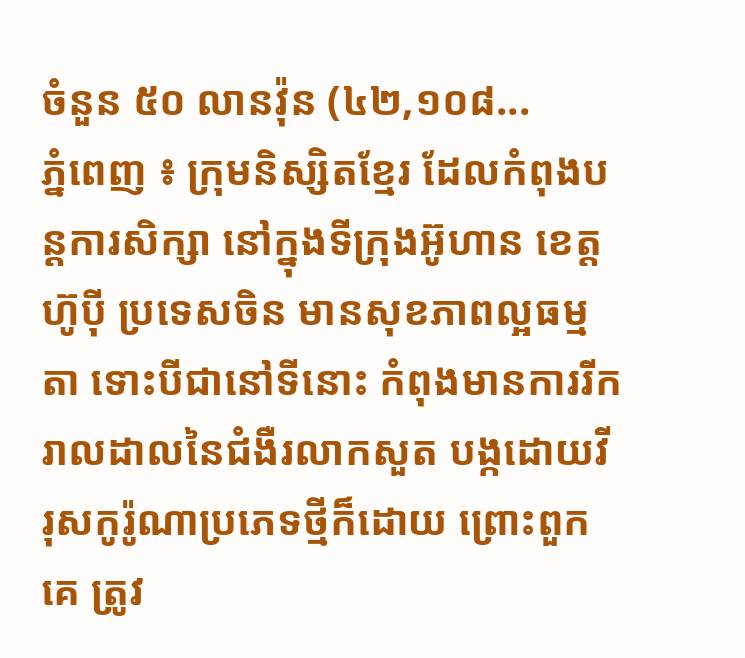ចំនួន ៥០ លានវ៉ុន (៤២,១០៨...
ភ្នំពេញ ៖ ក្រុមនិស្សិតខ្មែរ ដែលកំពុងបន្តការសិក្សា នៅក្នុងទីក្រុងអ៊ូហាន ខេត្តហ៊ូប៉ី ប្រទេសចិន មានសុខភាពល្អធម្មតា ទោះបីជានៅទីនោះ កំពុងមានការរីករាលដាលនៃជំងឺរលាកសួត បង្កដោយវីរុសកូរ៉ូណាប្រភេទថ្មីក៏ដោយ ព្រោះពួកគេ ត្រូវ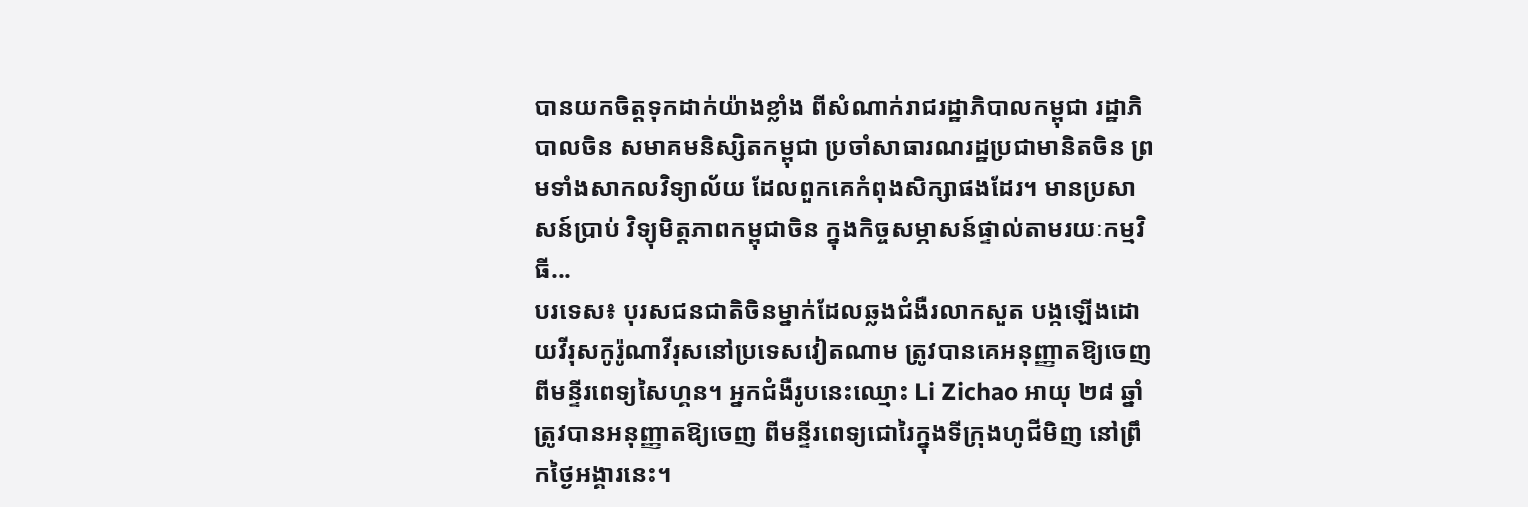បានយកចិត្តទុកដាក់យ៉ាងខ្លាំង ពីសំណាក់រាជរដ្ឋាភិបាលកម្ពុជា រដ្ឋាភិបាលចិន សមាគមនិស្សិតកម្ពុជា ប្រចាំសាធារណរដ្ឋប្រជាមានិតចិន ព្រមទាំងសាកលវិទ្យាល័យ ដែលពួកគេកំពុងសិក្សាផងដែរ។ មានប្រសាសន៍ប្រាប់ វិទ្យុមិត្តភាពកម្ពុជាចិន ក្នុងកិច្ចសម្ភាសន៍ផ្ទាល់តាមរយៈកម្មវិធី...
បរទេស៖ បុរសជនជាតិចិនម្នាក់ដែលឆ្លងជំងឺរលាកសួត បង្កឡើងដោយវីរុសកូរ៉ូណាវីរុសនៅប្រទេសវៀតណាម ត្រូវបានគេអនុញ្ញាតឱ្យចេញពីមន្ទីរពេទ្យសៃហ្គន។ អ្នកជំងឺរូបនេះឈ្មោះ Li Zichao អាយុ ២៨ ឆ្នាំ ត្រូវបានអនុញ្ញាតឱ្យចេញ ពីមន្ទីរពេទ្យជោរៃក្នុងទីក្រុងហូជីមិញ នៅព្រឹកថ្ងៃអង្គារនេះ។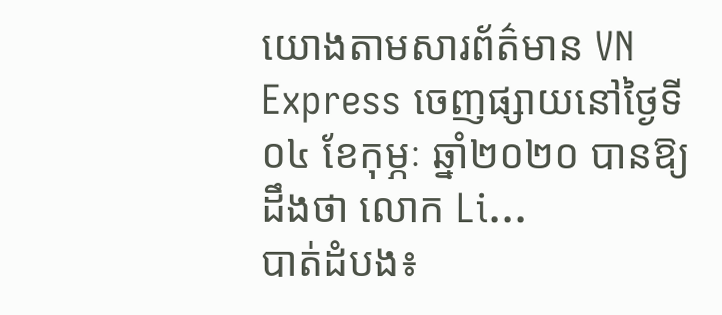យោងតាមសារព័ត៌មាន VN Express ចេញផ្សាយនៅថ្ងៃទី០៤ ខែកុម្ភៈ ឆ្នាំ២០២០ បានឱ្យដឹងថា លោក Li...
បាត់ដំបង៖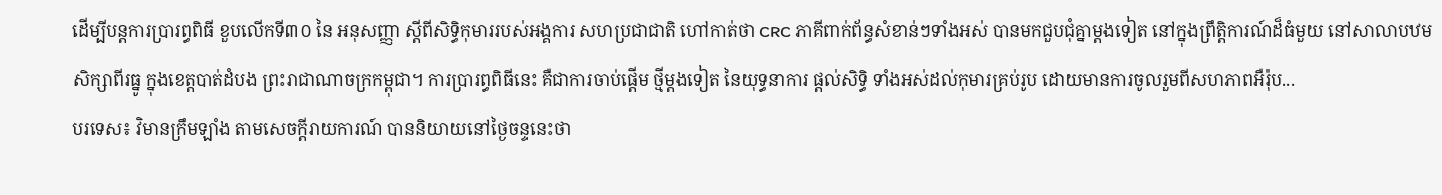ដើម្បីបន្តការប្រារព្ធពិធី ខួបលើកទី៣០ នៃ អនុសញ្ញា ស្ដីពីសិទ្ធិកុមាររបស់អង្គការ សហប្រជាជាតិ ហៅកាត់ថា CRC ភាគីពាក់ព័ន្ធសំខាន់ៗទាំងអស់ បានមកជួបជុំគ្នាម្តងទៀត នៅក្នុងព្រឹត្តិការណ៍ដ៏ធំមួយ នៅសាលាបឋមសិក្សាពីរធ្នូ ក្នុងខេត្តបាត់ដំបង ព្រះរាជាណាចក្រកម្ពុជា។ ការប្រារព្ធពិធីនេះ គឺជាការចាប់ផ្តើម ថ្មីម្ដងទៀត នៃយុទ្ធនាការ ផ្តល់សិទ្ធិ ទាំងអស់ដល់កុមារគ្រប់រូប ដោយមានការចូលរួមពីសហភាពអឺរ៉ុប...
បរទេស៖ វិមានក្រឹមឡាំង តាមសេចក្តីរាយការណ៍ បាននិយាយនៅថ្ងៃចន្ទនេះថា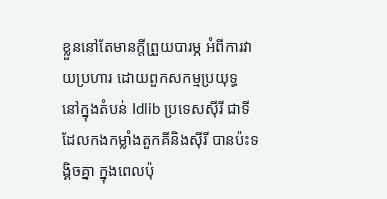ខ្លួននៅតែមានក្តីព្រួយបារម្ភ អំពីការវាយប្រហារ ដោយពួកសកម្មប្រយុទ្ធ នៅក្នុងតំបន់ Idlib ប្រទេសស៊ីរី ជាទីដែលកងកម្លាំងតួកគីនិងស៊ីរី បានប៉ះទង្គិចគ្នា ក្នុងពេលប៉ុ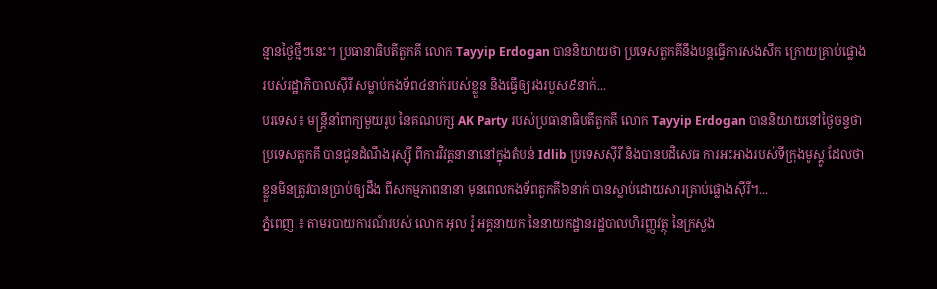ន្មានថ្ងៃថ្មីៗនេះ។ ប្រធានាធិបតីតួកគី លោក Tayyip Erdogan បាននិយាយថា ប្រទេសតួកគីនឹងបន្តធ្វើការសងសឹក ក្រោយគ្រាប់ផ្លោងរបស់រដ្ឋាភិបាលស៊ីរី សម្លាប់កងទ័ព៤នាក់របស់ខ្លួន និងធ្វើឲ្យរងរបួស៩នាក់...
បរទេស៖ មន្ត្រីនាំពាក្យមួយរូប នៃគណបក្ស AK Party របស់ប្រធានាធិបតីតួកគី លោក Tayyip Erdogan បាននិយាយនៅថ្ងៃចន្ទថា ប្រទេសតួកគី បានជូនដំណឹងរុស្ស៊ី ពីការវិវត្តនានានៅក្នុងតំបន់ Idlib ប្រទេសស៊ីរី និងបានបដិសេធ ការអះអាងរបស់ទីក្រុងមូស្គូ ដែលថា ខ្លួនមិនត្រូវបានប្រាប់ឲ្យដឹង ពីសកម្មភាពនានា មុនពេលកងទ័ពតួកគី៦នាក់ បានស្លាប់ដោយសារគ្រាប់ផ្លោងស៊ីរី។...
ភ្នំពេញ ៖ តាមរបាយការណ៍របស់ លោក អុល រ៉ូ អគ្គនាយក នៃនាយកដ្ឋានរដ្ឋបាលហិរញ្ញវត្ថុ នៃក្រសួង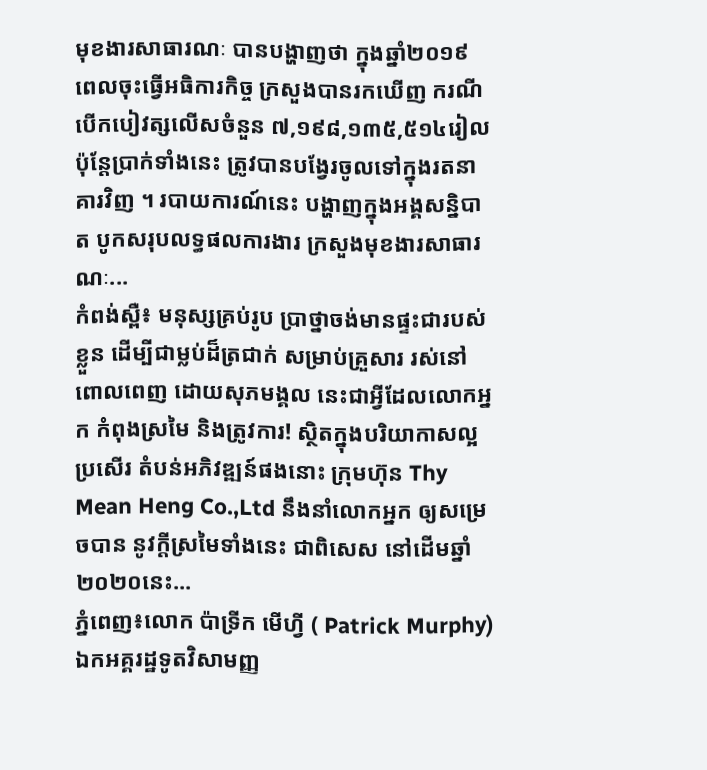មុខងារសាធារណៈ បានបង្ហាញថា ក្នុងឆ្នាំ២០១៩ ពេលចុះធ្វើអធិការកិច្ច ក្រសួងបានរកឃើញ ករណីបើកបៀវត្សលើសចំនួន ៧,១៩៨,១៣៥,៥១៤រៀល ប៉ុន្តែប្រាក់ទាំងនេះ ត្រូវបានបង្វែរចូលទៅក្នុងរតនាគារវិញ ។ របាយការណ៍នេះ បង្ហាញក្នុងអង្គសន្និបាត បូកសរុបលទ្ធផលការងារ ក្រសួងមុខងារសាធារណៈ...
កំពង់ស្ពឺ៖ មនុស្សគ្រប់រូប ប្រាថ្នាចង់មានផ្ទះជារបស់ខ្លួន ដើម្បីជាម្លប់ដ៏ត្រជាក់ សម្រាប់គ្រួសារ រស់នៅពោលពេញ ដោយសុភមង្គល នេះជាអ្វីដែលលោកអ្នក កំពុងស្រមៃ និងត្រូវការ! ស្ថិតក្នុងបរិយាកាសល្អប្រសើរ តំបន់អភិវឌ្ឍន៍ផងនោះ ក្រុមហ៊ុន Thy Mean Heng Co.,Ltd នឹងនាំលោកអ្នក ឲ្យសម្រេចបាន នូវក្តីស្រមៃទាំងនេះ ជាពិសេស នៅដើមឆ្នាំ២០២០នេះ...
ភ្នំពេញ៖លោក ប៉ាទ្រីក មើហ្វី ( Patrick Murphy) ឯកអគ្គរដ្ឋទូតវិសាមញ្ញ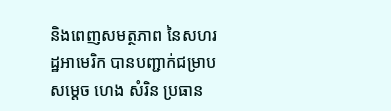និងពេញសមត្ថភាព នៃសហរដ្ឋអាមេរិក បានបញ្ជាក់ជម្រាបសម្តេច ហេង សំរិន ប្រធាន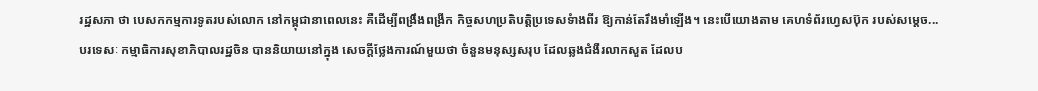រដ្ឋសភា ថា បេសកកម្មការទូតរបស់លោក នៅកម្ពុជានាពេលនេះ គឺដើម្បីពង្រឹងពង្រីក កិច្ចសហប្រតិបត្តិប្រទេសទំាងពីរ ឱ្យកាន់តែរឹងមាំឡើង។ នេះបើយោងតាម គេហទំព័រហ្វេសប៊ុក របស់សម្ដេច...
បរទេសៈ កម្មាធិការសុខាភិបាលរដ្ឋចិន បាននិយាយនៅក្នុង សេចក្តីថ្លែងការណ៍មួយថា ចំនួនមនុស្សសរុប ដែលឆ្លងជំងឺរលាកសួត ដែលប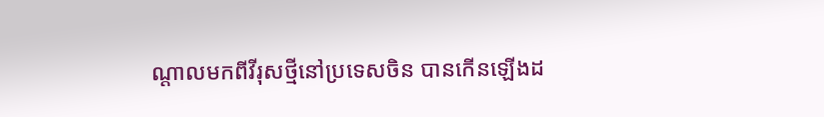ណ្តាលមកពីវីរុសថ្មីនៅប្រទេសចិន បានកើនឡើងដ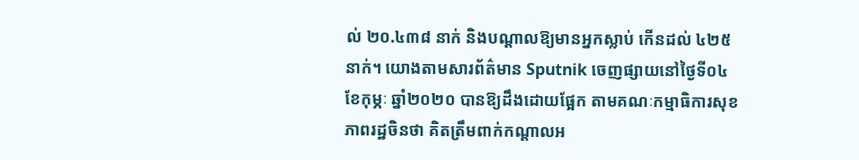ល់ ២០.៤៣៨ នាក់ និងបណ្តាលឱ្យមានអ្នកស្លាប់ កើនដល់ ៤២៥ នាក់។ យោងតាមសារព័ត៌មាន Sputnik ចេញផ្សាយនៅថ្ងៃទី០៤ ខែកុម្ភៈ ឆ្នាំ២០២០ បានឱ្យដឹងដោយផ្អែក តាមគណៈកម្មាធិការសុខភាពរដ្ឋចិនថា គិតត្រឹមពាក់កណ្តាលអ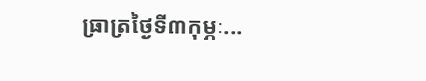ធា្រត្រថ្ងៃទី៣កុម្ភៈ...